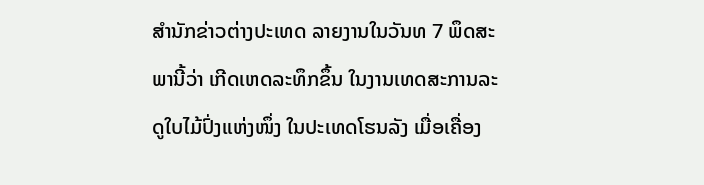ສຳນັກຂ່າວຕ່າງປະເທດ ລາຍງານໃນວັນທ 7 ພຶດສະພານີ້ວ່າ ເກີດເຫດລະທຶກຂຶ້ນ ໃນງານເທດສະການລະດູໃບໄມ້ປົ່ງແຫ່ງໜຶ່ງ ໃນປະເທດໂຮນລັງ ເມື່ອເຄື່ອງ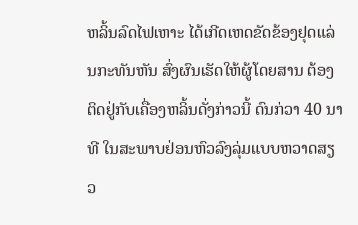ຫລິ້ນລົດໄຟເຫາະ ໄດ້ເກີດເຫດຂັດຂ້ອງຢຸດແລ່ນກະທັນຫັນ ສົ່ງຜົນເຮັດໃຫ້ຜູ້ໂດຍສານ ຕ້ອງຕິດຢູ່ກັບເຄື່ອງຫລິ້ນດັ່ງກ່າວນີ້ ດົນກ່ວາ 40 ນາທີ ໃນສະພາບຢ່ອນຫົວລົງລຸ່ມແບບຫວາດສຽວ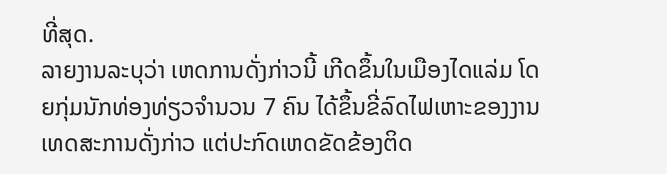ທີ່ສຸດ.
ລາຍງານລະບຸວ່າ ເຫດການດັ່ງກ່າວນີ້ ເກີດຂຶ້ນໃນເມືອງໄດແລ່ມ ໂດຍກຸ່ມນັກທ່ອງທ່ຽວຈຳນວນ 7 ຄົນ ໄດ້ຂຶ້ນຂີ່ລົດໄຟເຫາະຂອງງານເທດສະການດັ່ງກ່າວ ແຕ່ປະກົດເຫດຂັດຂ້ອງຕິດ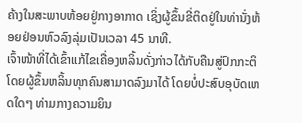ຄ້າງໃນສະພາບຫ້ອຍຢູ່ກາງອາກາດ ເຊິ່ງຜູ້ຂຶ້ນຂີ່ຕິດຢູ່ໃນທ່ານັ່ງຫ້ອຍຢ່ອນຫົວລົງລຸ່ມເປັນເວລາ 45 ນາທີ.
ເຈົ້າໜ້າທີ່ໄດ້ເຂົ້າແກ້ໄຂເຄື່ອງຫລິ້ນດັ່ງກ່າວໄດ້ກັບຄືນສູ່ປົກກະຕິ ໂດຍຜູ້ຂຶ້ນຫລິ້ນທຸກຄົນສາມາດລົງມາໄດ້ ໂດຍບໍ່ປະສົບອຸບັດເຫດໃດໆ ທ່າມກາງຄວາມຍິນ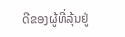ດີຂອງຜູ້ທີ່ລຸ້ນຢູ່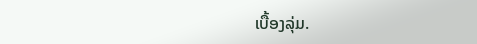ເບື້ອງລຸ່ມ.